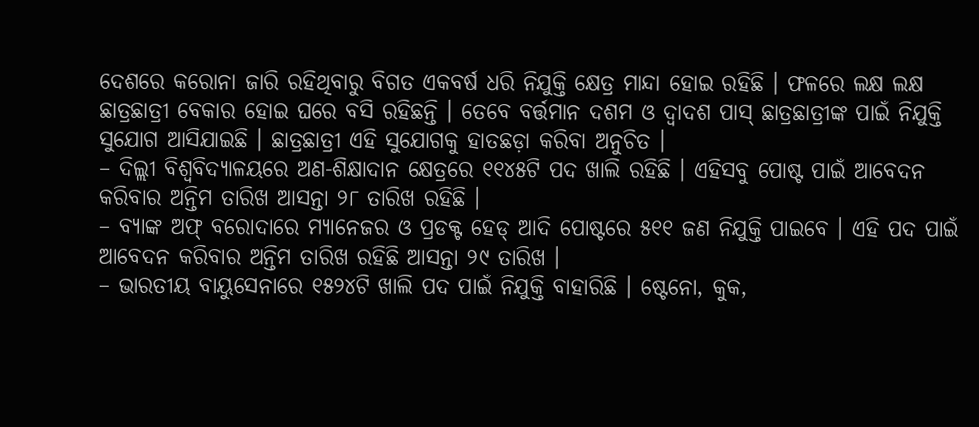ଦେଶରେ କରୋନା ଜାରି ରହିଥିବାରୁ ବିଗତ ଏକବର୍ଷ ଧରି ନିଯୁକ୍ତି କ୍ଷେତ୍ର ମାନ୍ଦା ହୋଇ ରହିଛି । ଫଳରେ ଲକ୍ଷ ଲକ୍ଷ ଛାତ୍ରଛାତ୍ରୀ ବେକାର ହୋଇ ଘରେ ବସି ରହିଛନ୍ତି । ତେବେ ବର୍ତ୍ତମାନ ଦଶମ ଓ ଦ୍ୱାଦଶ ପାସ୍ ଛାତ୍ରଛାତ୍ରୀଙ୍କ ପାଇଁ ନିଯୁକ୍ତି ସୁଯୋଗ ଆସିଯାଇଛି । ଛାତ୍ରଛାତ୍ରୀ ଏହି ସୁଯୋଗକୁ ହାତଛଡ଼ା କରିବା ଅନୁଚିତ ।
– ଦିଲ୍ଲୀ ବିଶ୍ୱବିଦ୍ୟାଳୟରେ ଅଣ-ଶିକ୍ଷାଦାନ କ୍ଷେତ୍ରରେ ୧୧୪୫ଟି ପଦ ଖାଲି ରହିଛି । ଏହିସବୁ ପୋଷ୍ଟ ପାଇଁ ଆବେଦନ କରିବାର ଅନ୍ତିମ ତାରିଖ ଆସନ୍ତା ୨୮ ତାରିଖ ରହିଛି ।
– ବ୍ୟାଙ୍କ ଅଫ୍ ବରୋଦାରେ ମ୍ୟାନେଜର ଓ ପ୍ରଡକ୍ଟ ହେଡ୍ ଆଦି ପୋଷ୍ଟରେ ୫୧୧ ଜଣ ନିଯୁକ୍ତି ପାଇବେ । ଏହି ପଦ ପାଇଁ ଆବେଦନ କରିବାର ଅନ୍ତିମ ତାରିଖ ରହିଛି ଆସନ୍ତା ୨୯ ତାରିଖ ।
– ଭାରତୀୟ ବାୟୁସେନାରେ ୧୫୨୪ଟି ଖାଲି ପଦ ପାଇଁ ନିଯୁକ୍ତି ବାହାରିଛି । ଷ୍ଟେନୋ, କୁକ,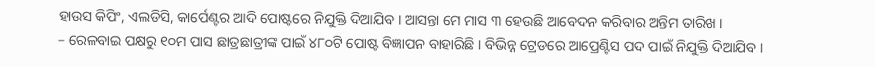ହାଉସ କିପିଂ, ଏଲଡିସି, କାର୍ପେଣ୍ଟର ଆଦି ପୋଷ୍ଟରେ ନିଯୁକ୍ତି ଦିଆଯିବ । ଆସନ୍ତା ମେ ମାସ ୩ ହେଉଛି ଆବେଦନ କରିବାର ଅନ୍ତିମ ତାରିଖ ।
– ରେଳବାଇ ପକ୍ଷରୁ ୧୦ମ ପାସ ଛାତ୍ରଛାତ୍ରୀଙ୍କ ପାଇଁ ୪୮୦ଟି ପୋଷ୍ଟ ବିଜ୍ଞାପନ ବାହାରିଛି । ବିଭିନ୍ନ ଟ୍ରେଡରେ ଆପ୍ରେଣ୍ଟିସ ପଦ ପାଇଁ ନିଯୁକ୍ତି ଦିଆଯିବ ।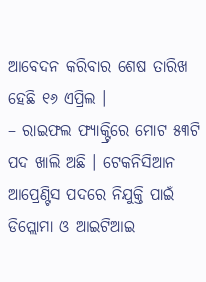ଆବେଦନ କରିବାର ଶେଷ ତାରିଖ ହେଛି ୧୬ ଏପ୍ରିଲ ।
– ରାଇଫଲ ଫ୍ୟାକ୍ଟ୍ରିରେ ମୋଟ ୫୩ଟି ପଦ ଖାଲି ଅଛି । ଟେକନିସିଆନ ଆପ୍ରେଣ୍ଟିସ ପଦରେ ନିଯୁକ୍ତି ପାଇଁ ଡିପ୍ଲୋମା ଓ ଆଇଟିଆଇ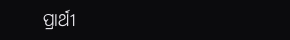ପ୍ରାର୍ଥୀ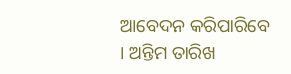ଆବେଦନ କରିପାରିବେ । ଅନ୍ତିମ ତାରିଖ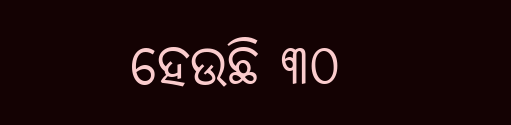ହେଉଛି ୩୦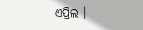ଏପ୍ରିଲ ।